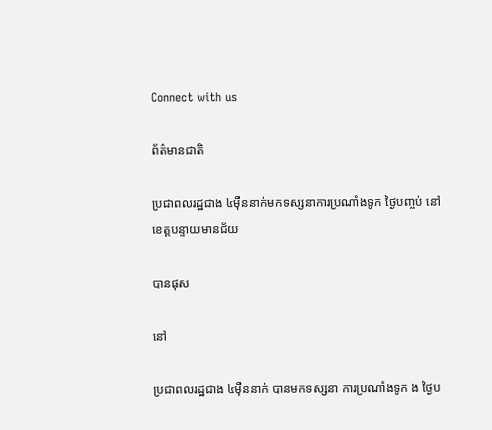Connect with us

ព័ត៌មានជាតិ

ប្រជាពលរដ្ឋជាង ៤ម៉ឺននាក់មកទស្សនាការប្រណាំងទូក ថ្ងៃបញ្ចប់ នៅខេត្តបន្ទាយមានជ័យ

បានផុស

នៅ

ប្រជាពលរដ្ឋជាង ៤ម៉ឺននាក់ បានមកទស្សនា ការប្រណាំងទូក ង ថ្ងៃប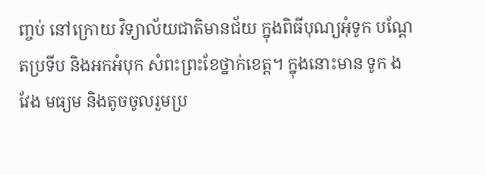ញ្ចប់ នៅក្រោយ វិទ្យាល័យជាតិមានជ័យ ក្នុងពិធីបុណ្យអុំទូក បណ្តែតប្រទីប និងអកអំបុក សំពះព្រះខែថ្នាក់ខេត្ត។ ក្នុងនោះមាន ទូក ង វែង មធ្យម និងតូចចូលរួមប្រ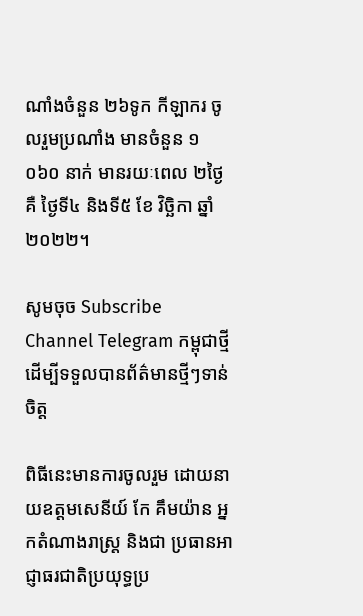ណាំងចំនួន ២៦ទូក កីឡាករ ចូលរួមប្រណាំង មានចំនួន ១ ០៦០ នាក់ មានរយៈពេល ២ថ្ងៃ គឺ ថ្ងៃទី៤ និងទី៥ ខែ វិច្ឆិកា ឆ្នាំ ២០២២។

សូមចុច Subscribe Channel Telegram កម្ពុជាថ្មី ដើម្បីទទួលបានព័ត៌មានថ្មីៗទាន់ចិត្ត

ពិធីនេះមានការចូលរួម ដោយនាយឧត្តមសេនីយ៍ កែ គឹមយ៉ាន អ្នកតំណាងរាស្រ្ត និងជា ប្រធានអាជ្ញាធរជាតិប្រយុទ្ធប្រ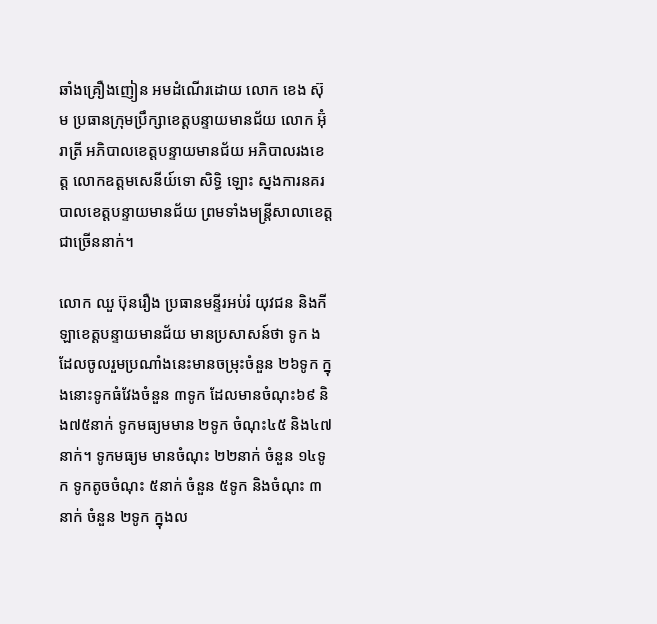ឆាំងគ្រឿងញៀន អមដំណើរដោយ លោក ខេង ស៊ុម ប្រធានក្រុមប្រឹក្សាខេត្តបន្ទាយមានជ័យ លោក អ៊ុំ រាត្រី អភិបាលខេត្តបន្ទាយមានជ័យ អភិបាលរងខេត្ត លោកឧត្តមសេនីយ៍ទោ សិទ្ធិ ឡោះ ស្នងការនគរបាលខេត្តបន្ទាយមានជ័យ ព្រមទាំងមន្ត្រីសាលាខេត្ត ជាច្រើននាក់។

លោក ឈួ ប៊ុនរឿង ប្រធានមន្ទីរអប់រំ យុវជន និងកីឡាខេត្តបន្ទាយមានជ័យ មានប្រសាសន៍ថា ទូក ង ដែលចូលរួមប្រណាំងនេះមានចម្រុះចំនួន ២៦ទូក ក្នុងនោះទូកធំវែងចំនួន ៣ទូក ដែលមានចំណុះ៦៩ និង៧៥នាក់ ទូកមធ្យមមាន ២ទូក ចំណុះ៤៥ និង៤៧នាក់។ ទូកមធ្យម មានចំណុះ ២២នាក់ ចំនួន ១៤ទូក ទូកតូចចំណុះ ៥នាក់ ចំនួន ៥ទូក និងចំណុះ ៣នាក់ ចំនួន ២ទូក ក្នុងល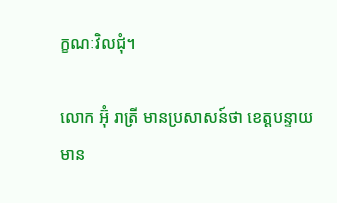ក្ខណៈវិលជុំ។

លោក អ៊ុំ រាត្រី មានប្រសាសន៍ថា ខេត្តបន្ទាយមាន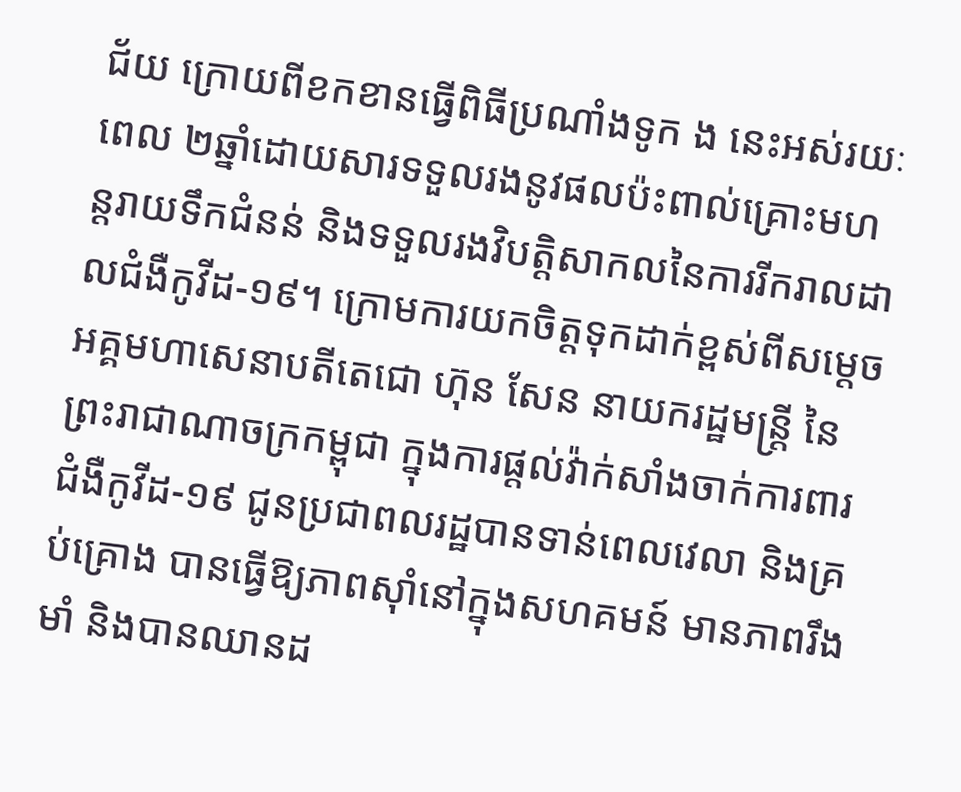ជ័យ ក្រោយពីខកខានធ្វើពិធីប្រណាំងទូក ង នេះអស់រយៈពេល ២ឆ្នាំដោយសារទទួលរងនូវផលប៉ះពាល់គ្រោះមហន្តរាយទឹកជំនន់ និងទទួលរងវិបត្តិសាកលនៃការរីករាលដាលជំងឺកូវីដ-១៩។ ក្រោមការយកចិត្តទុកដាក់ខ្ពស់ពីសម្តេចអគ្គមហាសេនាបតីតេជោ ហ៊ុន សែន នាយករដ្ឋមន្រ្តី នៃព្រះរាជាណាចក្រកម្ពុជា ក្នុងការផ្តល់វ៉ាក់សាំងចាក់ការពារជំងឺកូវីដ-១៩ ជូនប្រជាពលរដ្ឋបានទាន់ពេលវេលា និងគ្រប់គ្រោង បានធ្វើឱ្យភាពស៊ាំនៅក្នុងសហគមន៍ មានភាពរឹងមាំ និងបានឈានដ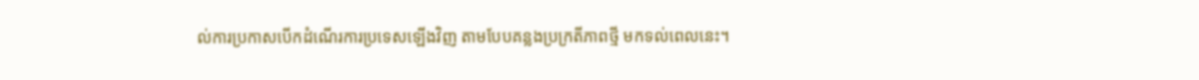ល់ការប្រកាសបើកដំណើរការប្រទេសឡើងវិញ តាមបែបគន្លងប្រក្រតីភាពថ្មី មកទល់ពេលនេះ។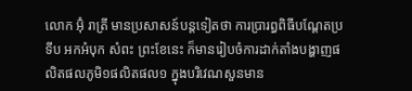លោក អ៊ុំ រាត្រី មានប្រសាសន៍បន្តទៀតថា ការប្រារព្ធពិធីបណ្ដែតប្រទីប អកអំបុក សំពះ ព្រះខែនេះ ក៏មានរៀបចំការដាក់តាំងបង្ហាញផលិតផលភូមិ១ផលិតផល១ ក្នុងបរិវេណសួនមាន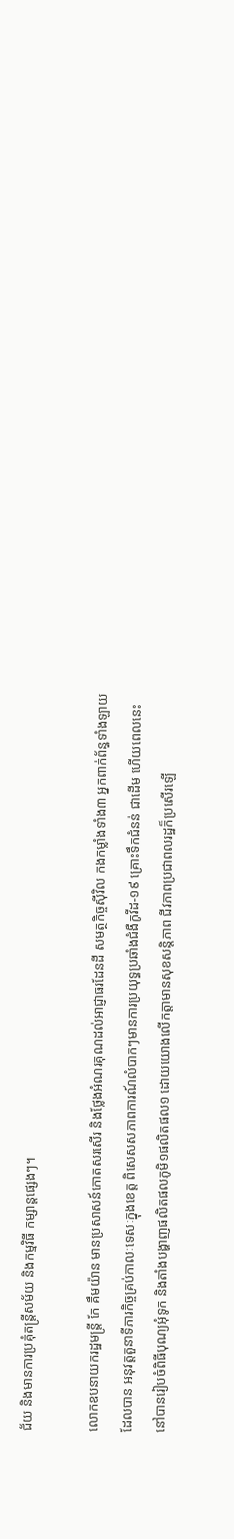ជ័យ និងមានការប្រគុំតន្រ្តីសម័យ និងកម្មវិធី កម្សាន្តផ្សេងៗ។

លោកឧបនាយករដ្ឋមន្ត្រី កែ គឹមយ៉ាន មានប្រសាសន៍កោតសរសើរ និងថ្លែងអំណរគុណដល់អាជ្ញាធរដែនដី សមត្ថកិច្ចស៊ីវិល កងកម្លាំងទាំង៣ អ្នកពាក់ព័ន្ធទាំងឡាយដែលបាន អនុវត្តតួនាទីភារកិច្ចគ្រប់កាលៈទេសៈក្នុងខេត្ត ពិសេសសភាពការណ៍លំបាកៗមានការប្រយុទ្ធប្រឆាំងជំងឺកូវីដ-១៩ គ្រោះទឹកជំនន់ ជាដើម ហើយពេលនេះ នៅបានរៀបចំពិធីបុណ្យអុំទូក និងតាំងបង្ហាញផលិតផលភូមិ១ផលិតផល១ ដោយយោងលើកត្តាមានសុខសន្តិភាព ជីវភាពប្រជាពលរដ្ឋក៏ប្រសើរឡើ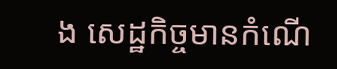ង សេដ្ឋកិច្ចមានកំណើ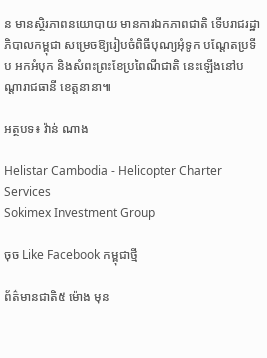ន មានស្ថិរភាពនយោបាយ មានការឯកភាពជាតិ ទើបរាជរដ្ឋាភិបាលកម្ពុជា សម្រេចឱ្យរៀបចំពិធីបុណ្យអុំទូក បណ្ដែតប្រទីប អកអំបុក និងសំពះព្រះខែប្រពៃណីជាតិ នេះឡើងនៅបណ្ដារាជធានី ខេត្តនានា៕

អត្ថបទ៖ វ៉ាន់ ណាង

Helistar Cambodia - Helicopter Charter Services
Sokimex Investment Group

ចុច Like Facebook កម្ពុជាថ្មី

ព័ត៌មានជាតិ៥ ម៉ោង មុន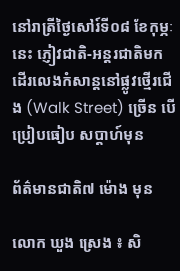នៅរាត្រីថ្ងៃសៅរ៍ទី០៨ ខែកុម្ភៈនេះ ភ្ញៀវជាតិ-អន្តរជាតិមកដើរលេងកំសាន្តនៅផ្លូវថ្មើរជើង (Walk Street) ច្រើន បើប្រៀបធៀប សប្តាហ៍មុន

ព័ត៌មានជាតិ៧ ម៉ោង មុន

លោក ឃួង ស្រេង ៖ សិ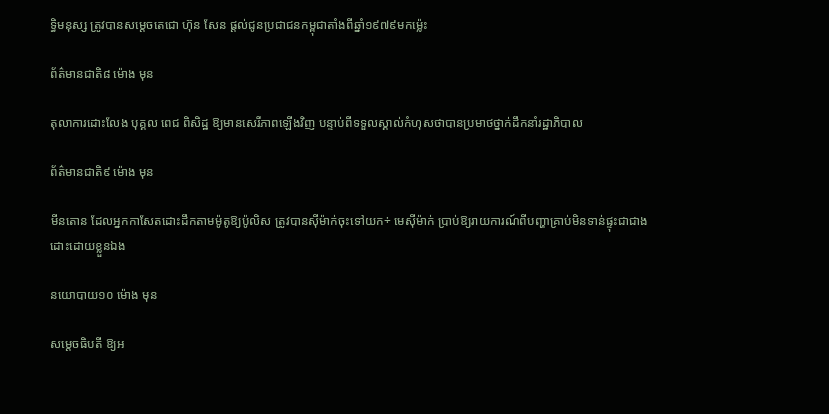ទ្ធិមនុស្ស ត្រូវបានសម្តេចតេជោ ហ៊ុន សែន ផ្តល់ជូនប្រជាជនកម្ពុជាតាំងពីឆ្នាំ១៩៧៩មកម្ល៉េះ

ព័ត៌មានជាតិ៨ ម៉ោង មុន

តុលាការដោះលែង បុគ្គល ពេជ ពិសិដ្ឋ ឱ្យមានសេរីភាពឡើងវិញ បន្ទាប់ពីទទួលស្គាល់កំហុសថាបានប្រមាថថ្នាក់ដឹកនាំរដ្ឋាភិបាល

ព័ត៌មានជាតិ៩ ម៉ោង មុន

មីនតោន ដែលអ្នកកាសែតដោះដឹកតាមម៉ូតូឱ្យប៉ូលិស ត្រូវបានស៊ីម៉ាក់ចុះទៅយក÷ មេស៊ីម៉ាក់ ប្រាប់ឱ្យរាយការណ៍ពីបញ្ហាគ្រាប់មិនទាន់ផ្ទុះជាជាងដោះដោយខ្លួនឯង

នយោបាយ១០ ម៉ោង មុន

សម្តេចធិបតី ឱ្យអ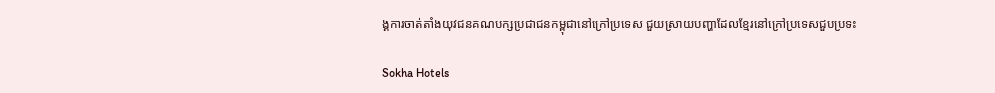ង្គការចាត់តាំងយុវជនគណបក្សប្រជាជនកម្ពុជានៅក្រៅប្រទេស ជួយស្រាយបញ្ហាដែលខ្មែរនៅក្រៅប្រទេសជួបប្រទះ

Sokha Hotels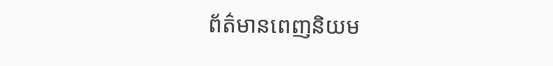ព័ត៌មានពេញនិយម